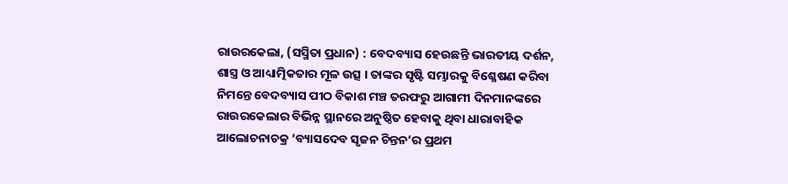ରାଉରକେଲା, (ସସ୍ମିତା ପ୍ରଧାନ) : ବେଦବ୍ୟାସ ହେଉଛନ୍ତି ଭାରତୀୟ ଦର୍ଶନ, ଶାସ୍ତ୍ର ଓ ଆଧ୍ୟାତ୍ମିକତାର ମୂଳ ଉତ୍ସ । ତାଙ୍କର ସୃଷ୍ଟି ସମ୍ଭାରକୁ ବିଶ୍ଳେଷଣ କରିବା ନିମନ୍ତେ ବେଦବ୍ୟାସ ପୀଠ ବିକାଶ ମଞ୍ଚ ତରଫରୁ ଆଗାମୀ ଦିନମାନଙ୍କରେ ରାଉରକେଲାର ବିଭିନ୍ନ ସ୍ଥାନରେ ଅନୁଷ୍ଠିତ ହେବାକୁ ଥିବା ଧାରାବାହିକ ଆଲୋଚନାଚକ୍ର ‘ବ୍ୟାସଦେବ ସୃଜନ ଚିନ୍ତନ’ର ପ୍ରଥମ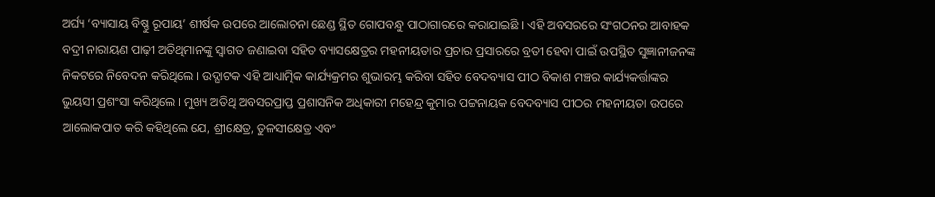ଅର୍ଘ୍ୟ ‘ବ୍ୟାସାୟ ବିଷ୍ଣୁ ରୂପାୟ’ ଶୀର୍ଷକ ଉପରେ ଆଲୋଚନା ଛେଣ୍ଡ ସ୍ଥିତ ଗୋପବନ୍ଧୁ ପାଠାଗାରରେ କରାଯାଇଛି । ଏହି ଅବସରରେ ସଂଗଠନର ଆବାହକ ବଦ୍ରୀ ନାରାୟଣ ପାଢ଼ୀ ଅତିଥିମାନଙ୍କୁ ସ୍ୱାଗତ ଜଣାଇବା ସହିତ ବ୍ୟାସକ୍ଷେତ୍ରର ମହନୀୟତାର ପ୍ରଚାର ପ୍ରସାରରେ ବ୍ରତୀ ହେବା ପାଇଁ ଉପସ୍ଥିତ ସୁଜ୍ଞାନୀଜନଙ୍କ ନିକଟରେ ନିବେଦନ କରିଥିଲେ । ଉଦ୍ଘାଟକ ଏହି ଆଧ୍ୟାତ୍ମିକ କାର୍ଯ୍ୟକ୍ରମର ଶୁଭାରମ୍ଭ କରିବା ସହିତ ବେଦବ୍ୟାସ ପୀଠ ବିକାଶ ମଞ୍ଚର କାର୍ଯ୍ୟକର୍ତ୍ତାଙ୍କର ଭୁୟସୀ ପ୍ରଶଂସା କରିଥିଲେ । ମୁଖ୍ୟ ଅତିଥି ଅବସରପ୍ରାପ୍ତ ପ୍ରଶାସନିକ ଅଧିକାରୀ ମହେନ୍ଦ୍ର କୁମାର ପଟ୍ଟନାୟକ ବେଦବ୍ୟାସ ପୀଠର ମହନୀୟତା ଉପରେ ଆଲୋକପାତ କରି କହିଥିଲେ ଯେ, ଶ୍ରୀକ୍ଷେତ୍ର, ତୁଳସୀକ୍ଷେତ୍ର ଏବଂ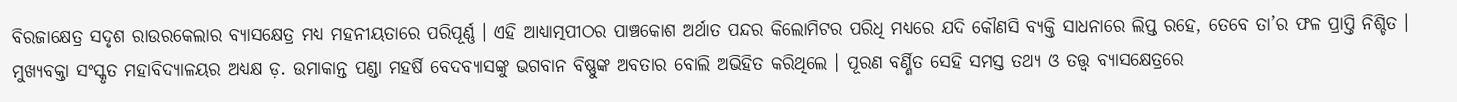ବିରଜାକ୍ଷେତ୍ର ସଦୃଶ ରାଉରକେଲାର ବ୍ୟାସକ୍ଷେତ୍ର ମଧ୍ୟ ମହନୀୟତାରେ ପରିପୂର୍ଣ୍ଣ । ଏହି ଆଧ୍ୟାତ୍ମପୀଠର ପାଞ୍ଚକୋଶ ଅର୍ଥାତ ପନ୍ଦର କିଲୋମିଟର ପରିଧି ମଧ୍ୟରେ ଯଦି କୌଣସି ବ୍ୟକ୍ତି ସାଧନାରେ ଲିପ୍ତ ରହେ, ତେବେ ତା’ର ଫଳ ପ୍ରାପ୍ତି ନିଶ୍ଚିତ । ମୁଖ୍ୟବକ୍ତା ସଂସ୍କୃତ ମହାବିଦ୍ୟାଳୟର ଅଧ୍ୟକ୍ଷ ଡ଼. ଉମାକାନ୍ତ ପଣ୍ଡା ମହର୍ଷି ବେଦବ୍ୟାସଙ୍କୁ ଭଗବାନ ବିଷ୍ଣୁଙ୍କ ଅବତାର ବୋଲି ଅଭିହିତ କରିଥିଲେ । ପୂରଣ ବର୍ଣ୍ଣିତ ସେହି ସମସ୍ତ ତଥ୍ୟ ଓ ତତ୍ତ୍ୱ ବ୍ୟାସକ୍ଷେତ୍ରରେ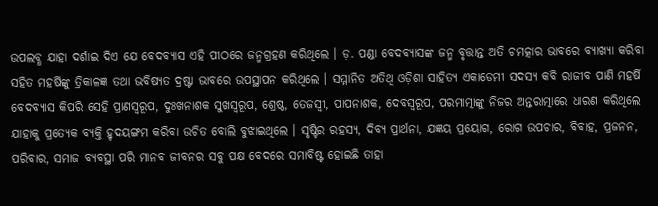ଉପଲବ୍ଧ ଯାହା ଦର୍ଶାଇ ଦିଏ ଯେ ବେଦବ୍ୟାସ ଏହି ପୀଠରେ ଜନ୍ମଗ୍ରହଣ କରିଥିଲେ । ଡ଼. ପଣ୍ଡା ବେଦବ୍ୟାସଙ୍କ ଜନ୍ମ ବୃତ୍ତାନ୍ତ ଅତି ଚମତ୍କାର ଭାବରେ ବ୍ୟାଖ୍ୟା କରିବା ସହିତ ମହର୍ଷିଙ୍କୁ ତ୍ରିକାଳଜ୍ଞ ତଥା ଭବିଷ୍ୟତ ଦ୍ରଷ୍ଟା ଭାବରେ ଉପସ୍ଥାପନ କରିଥିଲେ । ସମ୍ମାନିତ ଅତିଥି ଓଡ଼ିଶା ସାହିତ୍ୟ ଏକାଡେମୀ ସଦସ୍ୟ କବି ରାଜୀବ ପାଣି ମହର୍ଷି ବେଦବ୍ୟାସ କିପରି ସେହି ପ୍ରାଣସ୍ୱରୂପ, ଦୁଃଖନାଶକ ସୁଖସ୍ୱରୂପ, ଶ୍ରେଷ୍ଠ, ତେଜସ୍ୱୀ, ପାପନାଶକ, ଦେବସ୍ୱରୂପ, ପରମାତ୍ମାଙ୍କୁ ନିଜର ଅନ୍ତରାତ୍ମାରେ ଧାରଣ କରିଥିଲେ ଯାହାକୁ ପ୍ରତ୍ୟେକ ବ୍ୟକ୍ତି ହୃଦୟଙ୍ଗମ କରିବା ଉଚିତ ବୋଲି ବୁଝାଇଥିଲେ । ସୃଷ୍ଟିର ରହସ୍ୟ, ଦିବ୍ୟ ପ୍ରାର୍ଥନା, ଯଜ୍ଞୟ ପ୍ରୟୋଗ, ରୋଗ ଉପଚାର, ବିବାହ, ପ୍ରଜନନ, ପରିବାର, ସମାଜ ବ୍ୟବସ୍ଥା ପରି ମାନବ ଜୀବନର ସବୁ ପକ୍ଷ ବେଦରେ ସମାବିଷ୍ଟ ହୋଇଛି ତାହା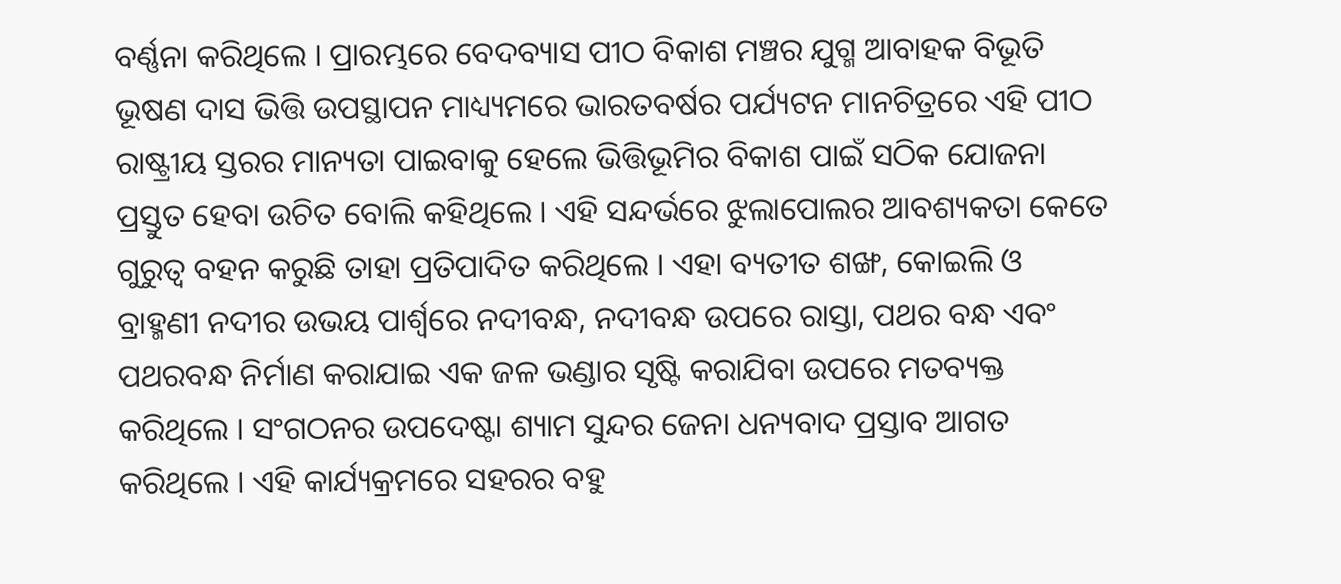ବର୍ଣ୍ଣନା କରିଥିଲେ । ପ୍ରାରମ୍ଭରେ ବେଦବ୍ୟାସ ପୀଠ ବିକାଶ ମଞ୍ଚର ଯୁଗ୍ମ ଆବାହକ ବିଭୂତି ଭୂଷଣ ଦାସ ଭିତ୍ତି ଉପସ୍ଥାପନ ମାଧ୍ୟ୍ୟମରେ ଭାରତବର୍ଷର ପର୍ଯ୍ୟଟନ ମାନଚିତ୍ରରେ ଏହି ପୀଠ ରାଷ୍ଟ୍ରୀୟ ସ୍ତରର ମାନ୍ୟତା ପାଇବାକୁ ହେଲେ ଭିତ୍ତିଭୂମିର ବିକାଶ ପାଇଁ ସଠିକ ଯୋଜନା ପ୍ରସ୍ତୁତ ହେବା ଉଚିତ ବୋଲି କହିଥିଲେ । ଏହି ସନ୍ଦର୍ଭରେ ଝୁଲାପୋଲର ଆବଶ୍ୟକତା କେତେ ଗୁରୁତ୍ୱ ବହନ କରୁଛି ତାହା ପ୍ରତିପାଦିତ କରିଥିଲେ । ଏହା ବ୍ୟତୀତ ଶଙ୍ଖ, କୋଇଲି ଓ ବ୍ରାହ୍ମଣୀ ନଦୀର ଉଭୟ ପାର୍ଶ୍ୱରେ ନଦୀବନ୍ଧ, ନଦୀବନ୍ଧ ଉପରେ ରାସ୍ତା, ପଥର ବନ୍ଧ ଏବଂ ପଥରବନ୍ଧ ନିର୍ମାଣ କରାଯାଇ ଏକ ଜଳ ଭଣ୍ଡାର ସୃଷ୍ଟି କରାଯିବା ଉପରେ ମତବ୍ୟକ୍ତ କରିଥିଲେ । ସଂଗଠନର ଉପଦେଷ୍ଟା ଶ୍ୟାମ ସୁନ୍ଦର ଜେନା ଧନ୍ୟବାଦ ପ୍ରସ୍ତାବ ଆଗତ କରିଥିଲେ । ଏହି କାର୍ଯ୍ୟକ୍ରମରେ ସହରର ବହୁ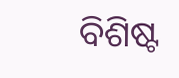ବିଶିଷ୍ଟ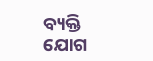ବ୍ୟକ୍ତି ଯୋଗ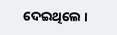ଦେଇଥିଲେ ।